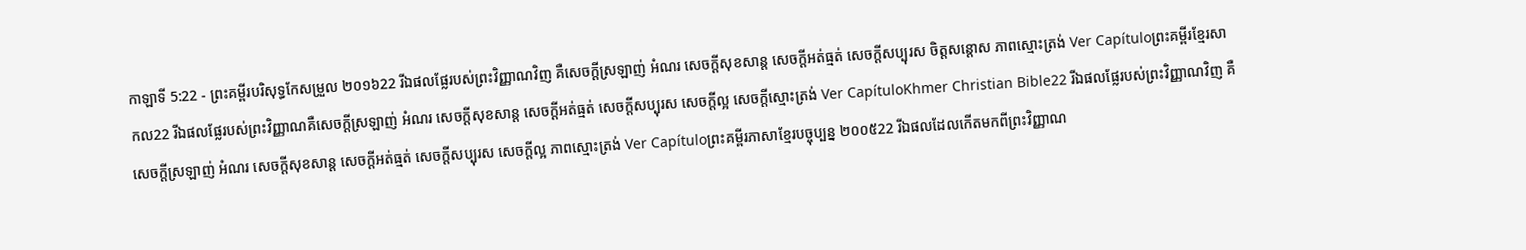កាឡាទី 5:22 - ព្រះគម្ពីរបរិសុទ្ធកែសម្រួល ២០១៦22 រីឯផលផ្លែរបស់ព្រះវិញ្ញាណវិញ គឺសេចក្ដីស្រឡាញ់ អំណរ សេចក្ដីសុខសាន្ត សេចក្ដីអត់ធ្មត់ សេចក្ដីសប្បុរស ចិត្តសន្ដោស ភាពស្មោះត្រង់ Ver Capítuloព្រះគម្ពីរខ្មែរសាកល22 រីឯផលផ្លែរបស់ព្រះវិញ្ញាណគឺសេចក្ដីស្រឡាញ់ អំណរ សេចក្ដីសុខសាន្ត សេចក្ដីអត់ធ្មត់ សេចក្ដីសប្បុរស សេចក្ដីល្អ សេចក្ដីស្មោះត្រង់ Ver CapítuloKhmer Christian Bible22 រីឯផលផ្លែរបស់ព្រះវិញ្ញាណវិញ គឺសេចក្ដីស្រឡាញ់ អំណរ សេចក្ដីសុខសាន្ដ សេចក្ដីអត់ធ្មត់ សេចក្ដីសប្បុរស សេចក្តីល្អ ភាពស្មោះត្រង់ Ver Capítuloព្រះគម្ពីរភាសាខ្មែរបច្ចុប្បន្ន ២០០៥22 រីឯផលដែលកើតមកពីព្រះវិញ្ញាណ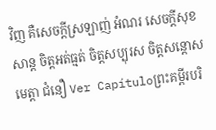វិញ គឺសេចក្ដីស្រឡាញ់ អំណរ សេចក្ដីសុខសាន្ត ចិត្តអត់ធ្មត់ ចិត្តសប្បុរស ចិត្តសន្ដោសមេត្តា ជំនឿ Ver Capítuloព្រះគម្ពីរបរិ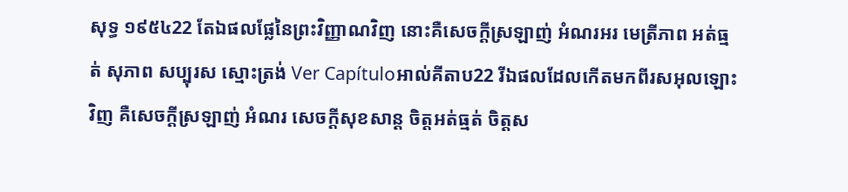សុទ្ធ ១៩៥៤22 តែឯផលផ្លែនៃព្រះវិញ្ញាណវិញ នោះគឺសេចក្ដីស្រឡាញ់ អំណរអរ មេត្រីភាព អត់ធ្មត់ សុភាព សប្បុរស ស្មោះត្រង់ Ver Capítuloអាល់គីតាប22 រីឯផលដែលកើតមកពីរសអុលឡោះវិញ គឺសេចក្ដីស្រឡាញ់ អំណរ សេចក្ដីសុខសាន្ដ ចិត្ដអត់ធ្មត់ ចិត្ដស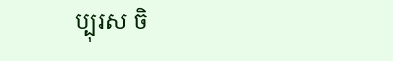ប្បុរស ចិ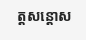ត្ដសន្តោស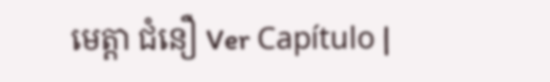មេត្ដា ជំនឿ Ver Capítulo |